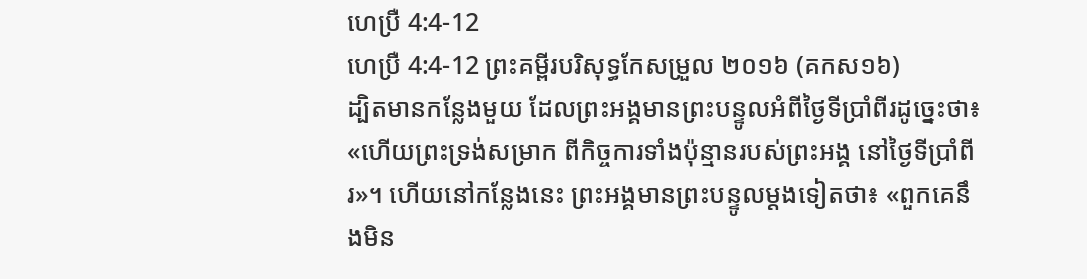ហេប្រឺ 4:4-12
ហេប្រឺ 4:4-12 ព្រះគម្ពីរបរិសុទ្ធកែសម្រួល ២០១៦ (គកស១៦)
ដ្បិតមានកន្លែងមួយ ដែលព្រះអង្គមានព្រះបន្ទូលអំពីថ្ងៃទីប្រាំពីរដូច្នេះថា៖ «ហើយព្រះទ្រង់សម្រាក ពីកិច្ចការទាំងប៉ុន្មានរបស់ព្រះអង្គ នៅថ្ងៃទីប្រាំពីរ»។ ហើយនៅកន្លែងនេះ ព្រះអង្គមានព្រះបន្ទូលម្តងទៀតថា៖ «ពួកគេនឹងមិន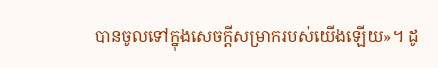បានចូលទៅក្នុងសេចក្ដីសម្រាករបស់យើងឡើយ»។ ដូ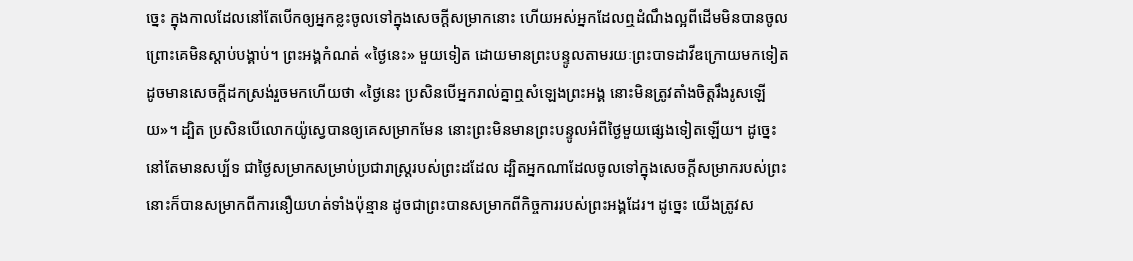ច្នេះ ក្នុងកាលដែលនៅតែបើកឲ្យអ្នកខ្លះចូលទៅក្នុងសេចក្ដីសម្រាកនោះ ហើយអស់អ្នកដែលឮដំណឹងល្អពីដើមមិនបានចូល ព្រោះគេមិនស្ដាប់បង្គាប់។ ព្រះអង្គកំណត់ «ថ្ងៃនេះ» មួយទៀត ដោយមានព្រះបន្ទូលតាមរយៈព្រះបាទដាវីឌក្រោយមកទៀត ដូចមានសេចក្ដីដកស្រង់រួចមកហើយថា «ថ្ងៃនេះ ប្រសិនបើអ្នករាល់គ្នាឮសំឡេងព្រះអង្គ នោះមិនត្រូវតាំងចិត្តរឹងរូសឡើយ»។ ដ្បិត ប្រសិនបើលោកយ៉ូស្វេបានឲ្យគេសម្រាកមែន នោះព្រះមិនមានព្រះបន្ទូលអំពីថ្ងៃមួយផ្សេងទៀតឡើយ។ ដូច្នេះ នៅតែមានសប្ប័ទ ជាថ្ងៃសម្រាកសម្រាប់ប្រជារាស្ត្ររបស់ព្រះដដែល ដ្បិតអ្នកណាដែលចូលទៅក្នុងសេចក្ដីសម្រាករបស់ព្រះ នោះក៏បានសម្រាកពីការនឿយហត់ទាំងប៉ុន្មាន ដូចជាព្រះបានសម្រាកពីកិច្ចការរបស់ព្រះអង្គដែរ។ ដូច្នេះ យើងត្រូវស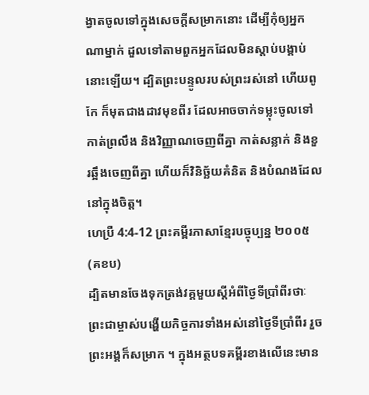ង្វាតចូលទៅក្នុងសេចក្ដីសម្រាកនោះ ដើម្បីកុំឲ្យអ្នកណាម្នាក់ ដួលទៅតាមពួកអ្នកដែលមិនស្ដាប់បង្គាប់នោះឡើយ។ ដ្បិតព្រះបន្ទូលរបស់ព្រះរស់នៅ ហើយពូកែ ក៏មុតជាងដាវមុខពីរ ដែលអាចចាក់ទម្លុះចូលទៅកាត់ព្រលឹង និងវិញ្ញាណចេញពីគ្នា កាត់សន្លាក់ និងខួរឆ្អឹងចេញពីគ្នា ហើយក៏វិនិច្ឆ័យគំនិត និងបំណងដែលនៅក្នុងចិត្ត។
ហេប្រឺ 4:4-12 ព្រះគម្ពីរភាសាខ្មែរបច្ចុប្បន្ន ២០០៥ (គខប)
ដ្បិតមានចែងទុកត្រង់វគ្គមួយស្ដីអំពីថ្ងៃទីប្រាំពីរថាៈ ព្រះជាម្ចាស់បង្ហើយកិច្ចការទាំងអស់នៅថ្ងៃទីប្រាំពីរ រួចព្រះអង្គក៏សម្រាក ។ ក្នុងអត្ថបទគម្ពីរខាងលើនេះមាន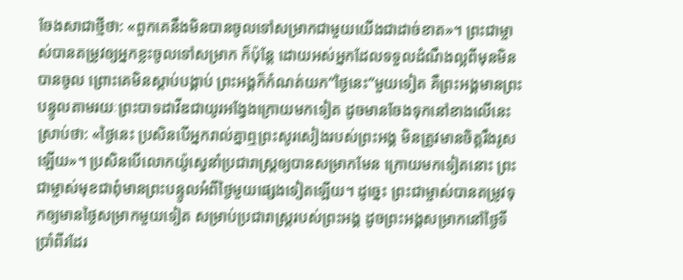ចែងសាជាថ្មីថា: «ពួកគេនឹងមិនបានចូលទៅសម្រាកជាមួយយើងជាដាច់ខាត»។ ព្រះជាម្ចាស់បានតម្រូវឲ្យអ្នកខ្លះចូលទៅសម្រាក ក៏ប៉ុន្តែ ដោយអស់អ្នកដែលទទួលដំណឹងល្អពីមុនមិនបានចូល ព្រោះគេមិនស្ដាប់បង្គាប់ ព្រះអង្គក៏កំណត់យក“ថ្ងៃនេះ”មួយទៀត គឺព្រះអង្គមានព្រះបន្ទូលតាមរយៈព្រះបាទដាវីឌជាយូរអង្វែងក្រោយមកទៀត ដូចមានចែងទុកនៅខាងលើនេះស្រាប់ថា: «ថ្ងៃនេះ ប្រសិនបើអ្នករាល់គ្នាឮព្រះសូរសៀងរបស់ព្រះអង្គ មិនត្រូវមានចិត្តរឹងរូសឡើយ»។ ប្រសិនបើលោកយ៉ូស្វេនាំប្រជារាស្ដ្រឲ្យបានសម្រាកមែន ក្រោយមកទៀតនោះ ព្រះជាម្ចាស់មុខជាពុំមានព្រះបន្ទូលអំពីថ្ងៃមួយផ្សេងទៀតឡើយ។ ដូច្នេះ ព្រះជាម្ចាស់បានតម្រូវទុកឲ្យមានថ្ងៃសម្រាកមួយទៀត សម្រាប់ប្រជារាស្ដ្ររបស់ព្រះអង្គ ដូចព្រះអង្គសម្រាកនៅថ្ងៃទីប្រាំពីរដែរ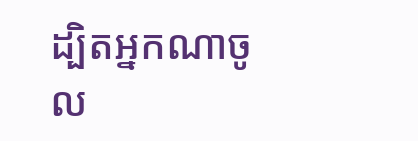ដ្បិតអ្នកណាចូល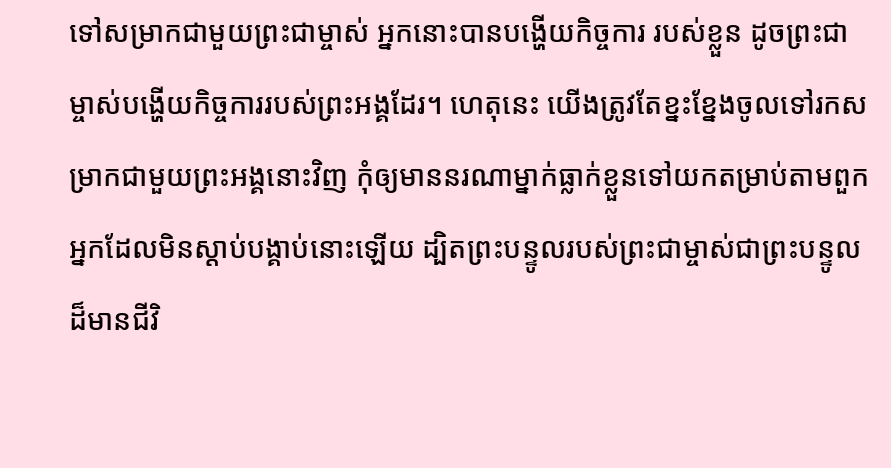ទៅសម្រាកជាមួយព្រះជាម្ចាស់ អ្នកនោះបានបង្ហើយកិច្ចការ របស់ខ្លួន ដូចព្រះជាម្ចាស់បង្ហើយកិច្ចការរបស់ព្រះអង្គដែរ។ ហេតុនេះ យើងត្រូវតែខ្នះខ្នែងចូលទៅរកសម្រាកជាមួយព្រះអង្គនោះវិញ កុំឲ្យមាននរណាម្នាក់ធ្លាក់ខ្លួនទៅយកតម្រាប់តាមពួកអ្នកដែលមិនស្ដាប់បង្គាប់នោះឡើយ ដ្បិតព្រះបន្ទូលរបស់ព្រះជាម្ចាស់ជាព្រះបន្ទូលដ៏មានជីវិ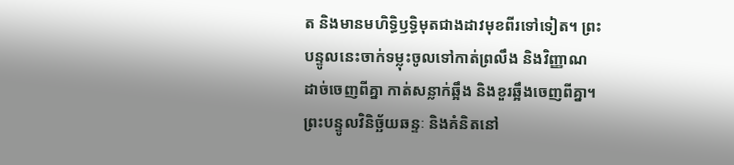ត និងមានមហិទ្ធិឫទ្ធិមុតជាងដាវមុខពីរទៅទៀត។ ព្រះបន្ទូលនេះចាក់ទម្លុះចូលទៅកាត់ព្រលឹង និងវិញ្ញាណដាច់ចេញពីគ្នា កាត់សន្លាក់ឆ្អឹង និងខួរឆ្អឹងចេញពីគ្នា។ ព្រះបន្ទូលវិនិច្ឆ័យឆន្ទៈ និងគំនិតនៅ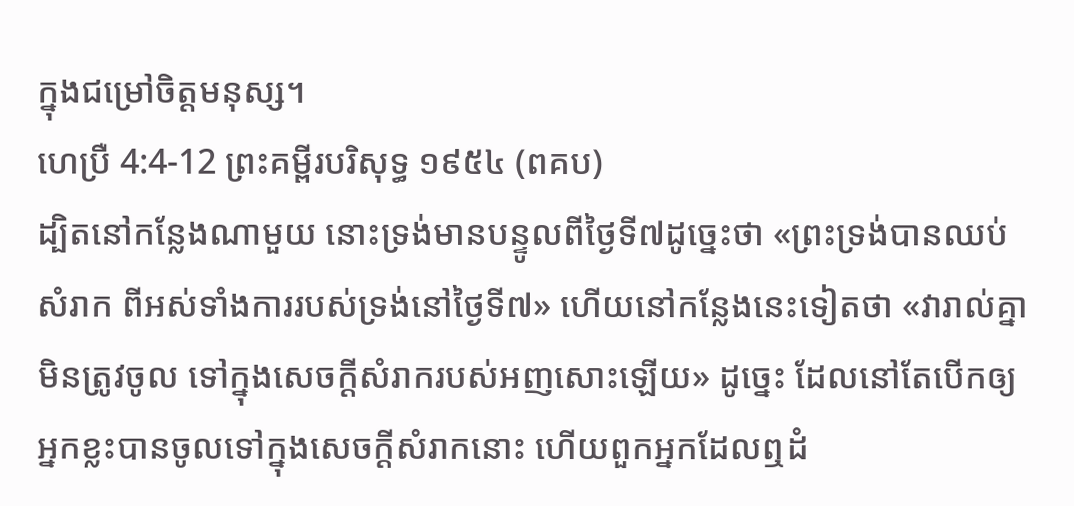ក្នុងជម្រៅចិត្តមនុស្ស។
ហេប្រឺ 4:4-12 ព្រះគម្ពីរបរិសុទ្ធ ១៩៥៤ (ពគប)
ដ្បិតនៅកន្លែងណាមួយ នោះទ្រង់មានបន្ទូលពីថ្ងៃទី៧ដូច្នេះថា «ព្រះទ្រង់បានឈប់សំរាក ពីអស់ទាំងការរបស់ទ្រង់នៅថ្ងៃទី៧» ហើយនៅកន្លែងនេះទៀតថា «វារាល់គ្នាមិនត្រូវចូល ទៅក្នុងសេចក្ដីសំរាករបស់អញសោះឡើយ» ដូច្នេះ ដែលនៅតែបើកឲ្យអ្នកខ្លះបានចូលទៅក្នុងសេចក្ដីសំរាកនោះ ហើយពួកអ្នកដែលឮដំ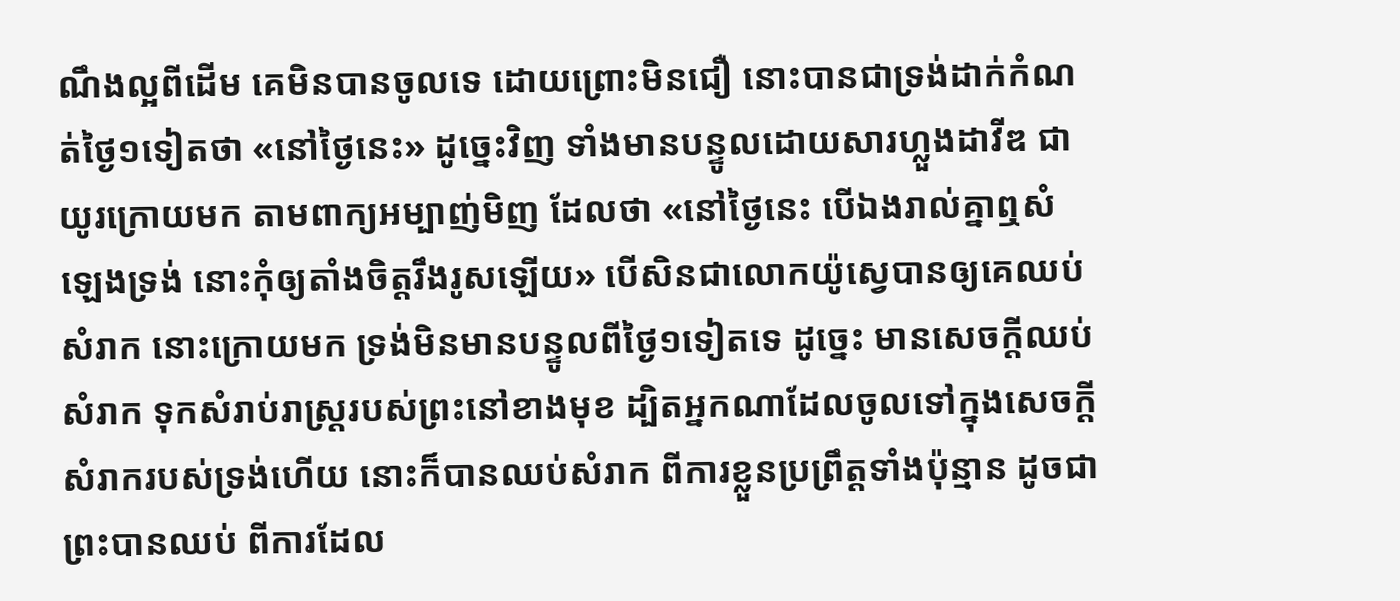ណឹងល្អពីដើម គេមិនបានចូលទេ ដោយព្រោះមិនជឿ នោះបានជាទ្រង់ដាក់កំណត់ថ្ងៃ១ទៀតថា «នៅថ្ងៃនេះ» ដូច្នេះវិញ ទាំងមានបន្ទូលដោយសារហ្លួងដាវីឌ ជាយូរក្រោយមក តាមពាក្យអម្បាញ់មិញ ដែលថា «នៅថ្ងៃនេះ បើឯងរាល់គ្នាឮសំឡេងទ្រង់ នោះកុំឲ្យតាំងចិត្តរឹងរូសឡើយ» បើសិនជាលោកយ៉ូស្វេបានឲ្យគេឈប់សំរាក នោះក្រោយមក ទ្រង់មិនមានបន្ទូលពីថ្ងៃ១ទៀតទេ ដូច្នេះ មានសេចក្ដីឈប់សំរាក ទុកសំរាប់រាស្ត្ររបស់ព្រះនៅខាងមុខ ដ្បិតអ្នកណាដែលចូលទៅក្នុងសេចក្ដីសំរាករបស់ទ្រង់ហើយ នោះក៏បានឈប់សំរាក ពីការខ្លួនប្រព្រឹត្តទាំងប៉ុន្មាន ដូចជាព្រះបានឈប់ ពីការដែល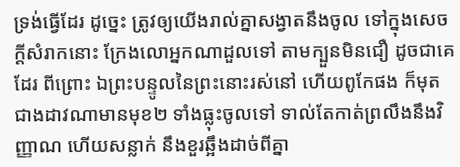ទ្រង់ធ្វើដែរ ដូច្នេះ ត្រូវឲ្យយើងរាល់គ្នាសង្វាតនឹងចូល ទៅក្នុងសេចក្ដីសំរាកនោះ ក្រែងលោអ្នកណាដួលទៅ តាមក្បួនមិនជឿ ដូចជាគេដែរ ពីព្រោះ ឯព្រះបន្ទូលនៃព្រះនោះរស់នៅ ហើយពូកែផង ក៏មុតជាងដាវណាមានមុខ២ ទាំងធ្លុះចូលទៅ ទាល់តែកាត់ព្រលឹងនឹងវិញ្ញាណ ហើយសន្លាក់ នឹងខួរឆ្អឹងដាច់ពីគ្នា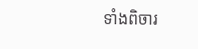ទាំងពិចារ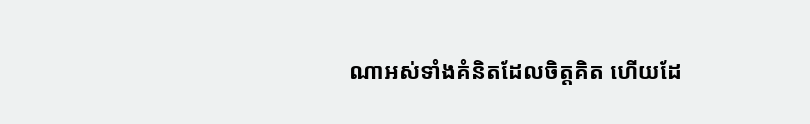ណាអស់ទាំងគំនិតដែលចិត្តគិត ហើយដែ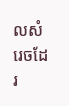លសំរេចដែរ